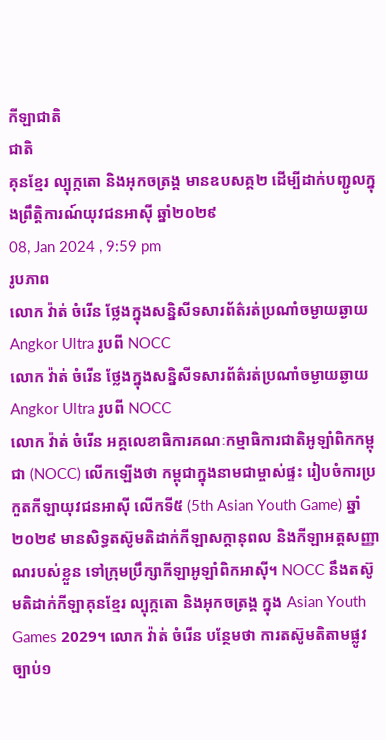កីឡាជាតិ
ជាតិ
គុនខ្មែរ ល្បុក្កតោ និងអុកចត្រង្គ មានឧបសគ្គ២ ដើម្បីដាក់បញ្ជូលក្នុងព្រឹត្តិការណ៍យុវជនអាស៊ី ឆ្នាំ២០២៩
08, Jan 2024 , 9:59 pm
រូបភាព
លោក វ៉ាត់ ចំរើន ថ្លែងក្នុងសន្និសីទសារព័ត៌រត់ប្រណាំចម្ងាយឆ្ងាយ Angkor Ultra រូបពី NOCC
លោក វ៉ាត់ ចំរើន ថ្លែងក្នុងសន្និសីទសារព័ត៌រត់ប្រណាំចម្ងាយឆ្ងាយ Angkor Ultra រូបពី NOCC
លោក វ៉ាត់ ចំរើន អគ្គលេខាធិការគណៈកម្មាធិការជាតិអូឡាំពិកកម្ពុជា (NOCC) លើកឡើងថា កម្ពុជាក្នុងនាមជាម្ចាស់ផ្ទះ រៀបចំការប្រកួតកីឡាយុវជនអាស៊ី លើកទី៥ (5th Asian Youth Game) ឆ្នាំ២០២៩ មានសិទ្ធតស៊ូមតិដាក់កីឡាសក្ដានុពល និងកីឡាអត្ដសញ្ញាណរបស់ខ្លួន ទៅក្រុមប្រឹក្សាកីឡាអូឡាំពិកអាស៊ី។ NOCC នឹងតស៊ូមតិដាក់កីឡាគុនខ្មែរ ល្បុក្កតោ និងអុកចត្រង្គ ក្នុង Asian Youth Games 2029។ លោក វ៉ាត់ ចំរើន បន្ថែមថា ការតស៊ូមតិតាមផ្លូវច្បាប់១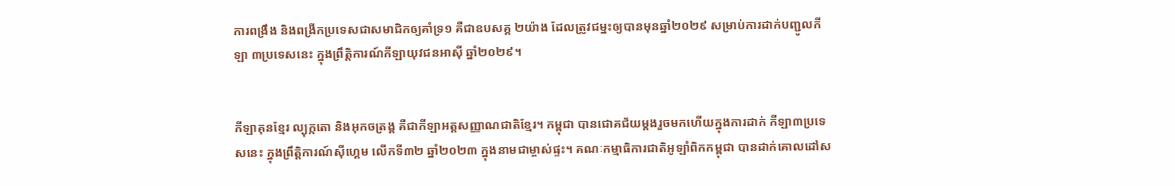ការពង្រឹង និងពង្រីកប្រទេសជាសមាជិកឲ្យគាំទ្រ១ គឺជាឧបសគ្គ ២យ៉ាង ដែលត្រូវជម្នះឲ្យបានមុនឆ្នាំ២០២៩ សម្រាប់ការដាក់បញ្ជូលកីឡា ៣ប្រទេសនេះ ក្នុងព្រឹត្តិការណ៍កីឡាយុវជនអាស៊ី ឆ្នាំ២០២៩។


កីឡាគុនខ្មែរ ល្បុក្កតោ និងអុកចត្រង្គ គឺជាកីឡាអត្ដសញ្ញាណជាតិខ្មែរ។ កម្ពុជា បានជោគជ័យម្ដងរួចមកហើយក្នុងការដាក់ កីឡា៣ប្រទេសនេះ ក្នុងព្រឹត្តិការណ៍ស៊ីហ្គេម លើកទី៣២ ឆ្នាំ២០២៣ ក្នុងនាមជាម្ចាស់ផ្ទះ។ គណៈកម្មាធិការជាតិអូឡាំពិកកម្ពុជា បានដាក់គោលដៅស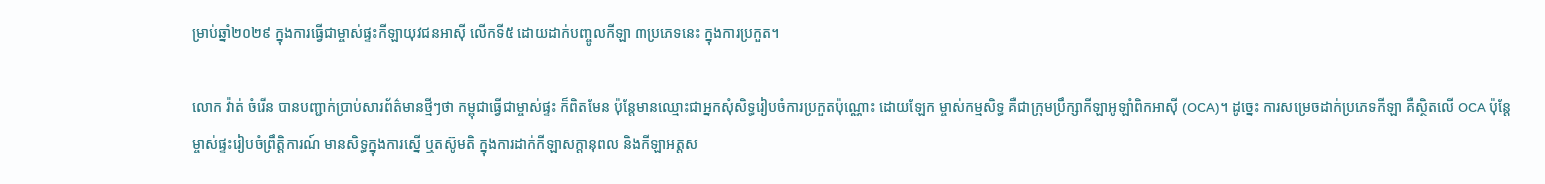ម្រាប់ឆ្នាំ២០២៩ ក្នុងការធ្វើជាម្ចាស់ផ្ទះកីឡាយុវជនអាស៊ី លើកទី៥ ដោយដាក់បញ្ចូលកីឡា ៣ប្រភេទនេះ ក្នុងការប្រកួត។

លោក វ៉ាត់ ចំរើន បានបញ្ជាក់ប្រាប់សារព័ត៌មានថ្មីៗថា កម្ពុជាធ្វើជាម្ចាស់ផ្ទះ ក៏ពិតមែន ប៉ុន្ដែមានឈ្មោះជាអ្នកសុំសិទ្ធរៀបចំការប្រកួតប៉ុណ្ណោះ ដោយឡែក ម្ចាស់កម្មសិទ្ធ គឺជាក្រុមប្រឹក្សាកីឡាអូឡាំពិកអាស៊ី (OCA)។ ដូច្នេះ ការសម្រេចដាក់ប្រភេទកីឡា គឺស្ថិតលើ OCA ប៉ុន្ដែ ម្ចាស់ផ្ទះរៀបចំព្រឹត្តិការណ៍ មានសិទ្ធក្នុងការស្នើ ឬតស៊ូមតិ ក្នុងការដាក់កីឡាសក្ដានុពល និងកីឡាអត្ដស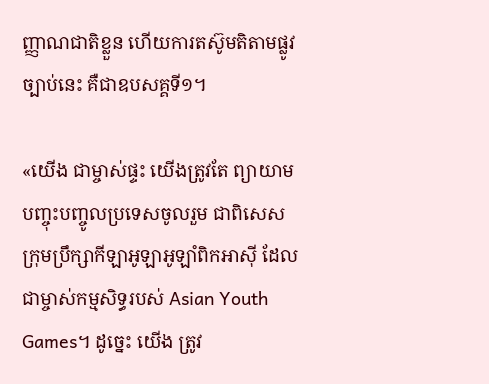ញ្ញាណជាតិខ្លួន ហើយការតស៊ូមតិតាមផ្លូវច្បាប់នេះ គឺជាឧបសគ្គទី១។

«យើង ជាម្ចាស់ផ្ទះ យើងត្រូវតែ ព្យាយាមបញ្ចុះបញ្ចូលប្រទេសចូលរួម ជាពិសេសក្រុមប្រឹក្សាកីឡាអូឡាអូឡាំពិកអាស៊ី ដែលជាម្ចាស់កម្មសិទ្ធរបស់ Asian Youth Games។ ដូច្នេះ យើង ត្រូវ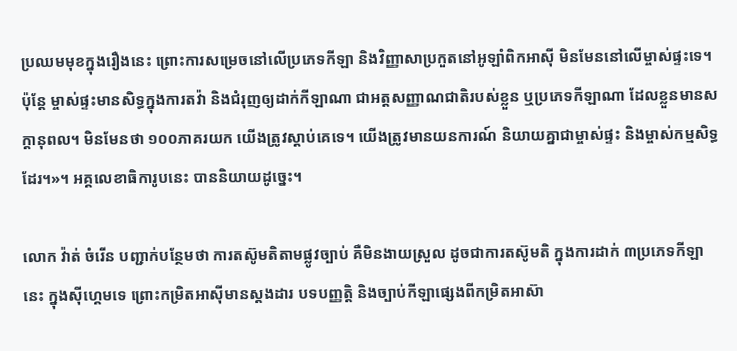ប្រឈមមុខក្នុងរឿងនេះ ព្រោះការសម្រេចនៅលើប្រភេទកីឡា និងវិញ្ញាសាប្រកួតនៅអូឡាំពិកអាស៊ី មិនមែននៅលើម្ចាស់ផ្ទះទេ។ ប៉ុន្ដែ ម្ចាស់ផ្ទះមានសិទ្ធក្នុងការតវ៉ា និងជំរុញឲ្យដាក់កីឡាណា ជាអត្ដសញ្ញាណជាតិរបស់ខ្លួន ឬប្រភេទកីឡាណា ដែលខ្លួនមានសក្ដានុពល។ មិនមែនថា ១០០ភាគរយក យើងត្រូវស្ដាប់គេទេ។ យើងត្រូវមានយនការណ៍ និយាយគ្នាជាម្ចាស់ផ្ទះ និងម្ចាស់កម្មសិទ្ធដែរ។»។ អគ្គលេខាធិការូបនេះ បាននិយាយដូច្នេះ។

លោក វ៉ាត់ ចំរើន បញ្ជាក់បន្ថែមថា ការតស៊ូមតិតាមផ្លូវច្បាប់ គឺមិនងាយស្រួល ដូចជាការតស៊ូមតិ ក្នុងការដាក់ ៣ប្រភេទកីឡានេះ ក្នុងស៊ីហ្គេមទេ ព្រោះកម្រិតអាស៊ីមានស្ដងដារ បទបញ្ញត្តិ និងច្បាប់កីឡាផ្សេងពីកម្រិតអាស៊ា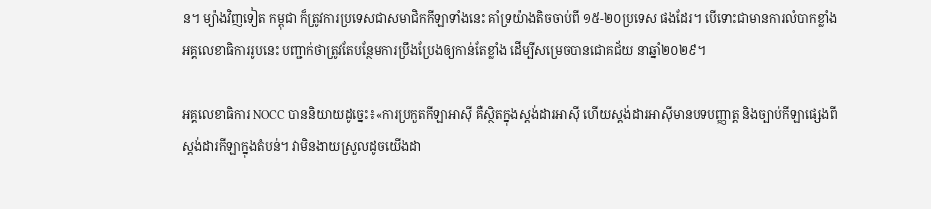ន។ ម្យ៉ាងវិញទៀត កម្ពុជា ក៏ត្រូវការប្រទេសជាសមាជិកកីឡាទាំងនេះ គាំទ្រយ៉ាងតិចចាប់ពី ១៥-២០ប្រទេស ផងដែរ។ បើទោះជាមានការលំបាកខ្លាំង អគ្គលេខាធិការរូបនេះ បញ្ជាក់ថាត្រូវតែបន្ថែមការប្រឹងប្រែងឲ្យកាន់តែខ្លាំង ដើម្បីសម្រេចបានជោគជ័យ នាឆ្នាំ២០២៩។

អគ្គលេខាធិការ NOCC បាននិយាយដូច្នេះ៖«ការប្រកួតកីឡាអាស៊ី គឺស្ថិតក្នុងស្ដង់ដារអាស៊ី ហើយស្ដង់ដារអាស៊ីមានបទបញ្ញាត្ដ និងច្បាប់កីឡាផ្សេងពីស្ដង់ដារកីឡាក្នុងតំបន់។ វាមិនងាយស្រួលដូចយើងដា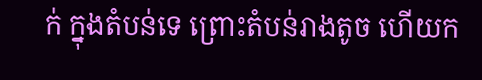ក់ ក្នុងតំបន់ទេ ព្រោះតំបន់រាងតូច ហើយក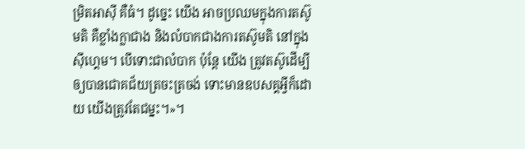ម្រិតអាស៊ី គឺធំ។ ដូច្នេះ យើង អាចប្រឈមក្នុងការតស៊ូមតិ គឺខ្លាំងក្លាជាង និងលំបាកជាងការតស៊ូមតិ នៅក្នុងស៊ីហ្គេម។ បើទោះជាលំបាក ប៉ុន្ដែ យើង ត្រូវតស៊ូដើម្បីឲ្យបានជោគជ័យត្រចះត្រចង់ ទោះមានឧបសគ្គអ្វីក៏ដោយ យើងត្រូវតែជម្នះ។»។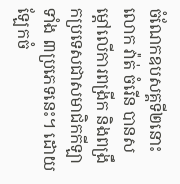ចំណែកឧបសគ្គទី២នោះ លោក វ៉ាត់ ចំរើន បានសម្ដៅលើការពង្រីក និងពង្រឹកប្រទេសជាសមាជិកកីឡាទាំង ៣ប្រភេទនេះ។ ដោយឡែកចំ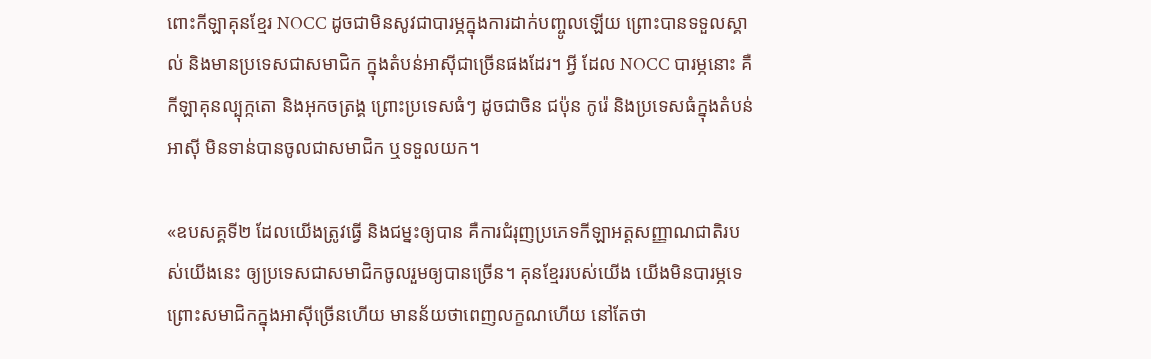ពោះកីឡាគុនខ្មែរ NOCC ដូចជាមិនសូវជាបារម្ភក្នុងការដាក់បញ្ចូលឡើយ ព្រោះបានទទួលស្គាល់ និងមានប្រទេសជាសមាជិក ក្នុងតំបន់អាស៊ីជាច្រើនផងដែរ។ អ្វី ដែល NOCC បារម្ភនោះ គឺកីឡាគុនល្បុក្កតោ និងអុកចត្រង្គ ព្រោះប្រទេសធំៗ ដូចជាចិន ជប៉ុន កូរ៉េ និងប្រទេសធំក្នុងតំបន់អាស៊ី មិនទាន់បានចូលជាសមាជិក ឬទទួលយក។

«ឧបសគ្គទី២ ដែលយើងត្រូវធ្វើ និងជម្នះឲ្យបាន គឺការជំរុញប្រភេទកីឡាអត្ដសញ្ញាណជាតិរបស់យើងនេះ ឲ្យប្រទេសជាសមាជិកចូលរួមឲ្យបានច្រើន។ គុនខ្មែររបស់យើង យើងមិនបារម្ភទេ ព្រោះសមាជិកក្នុងអាស៊ីច្រើនហើយ មានន័យថាពេញលក្ខណហើយ នៅតែថា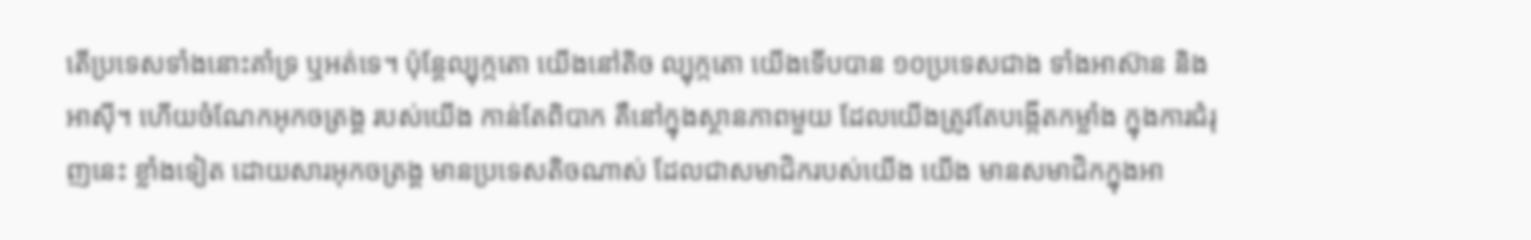តើប្រទេសទាំងនោះគាំទ្រ ឬអត់ទេ។ ប៉ុន្ដែល្បុក្កតោ យើងនៅតិច ល្បុក្កតោ យើងទើបបាន ១០ប្រទេសជាង ទាំងអាស៊ាន និងអាស៊ី។ ហើយចំណែកអុកចត្រង្គ របស់យើង កាន់តែពិបាក គឺនៅក្នុងស្ថានភាពមួយ ដែលយើងត្រូវតែបង្កើតកម្លាំង ក្នុងការជំរុញនេះ ខ្លាំងទៀត ដោយសារអុកចត្រង្គ មានប្រទេសតិចណាស់ ដែលជាសមាជិករបស់យើង យើង មានសមាជិកក្នុងអា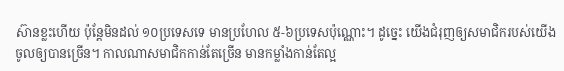ស៊ានខ្លះហើយ ប៉ុន្ដែមិនដល់ ១០ប្រទេសទេ មានប្រហែល ៥-៦ប្រទេសប៉ុណ្ណោះ។ ដូច្នេះ យើងជំរុញឲ្យសមាជិករបស់យើង ចូលឲ្យបានច្រើន។ កាលណាសមាជិកកាន់តែច្រើន មានកម្លាំងកាន់តែល្អ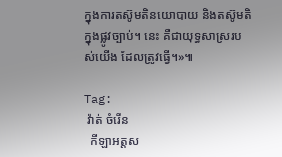ក្នុងការតស៊ូមតិនយោបាយ និងតស៊ូមតិក្នុងផ្លូវច្បាប់។ នេះ គឺជាយុទ្ធសាស្ររបស់យើង ដែលត្រូវធ្វើ។»៕

Tag:
 វ៉ាត់ ចំរើន
  កីឡាអត្ដស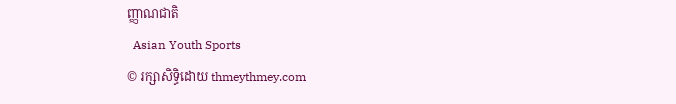ញ្ញាណជាតិ
  Asian Youth Sports
© រក្សាសិទ្ធិដោយ thmeythmey.com